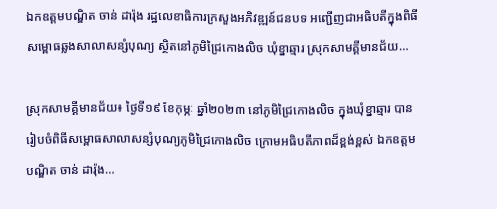ឯកឧត្តមបណ្ឌិត ចាន់ ដារ៉ុង រដ្ឋលេខាធិការក្រសួងអភិវឌ្ឍន៍ជនបទ អញ្ជើញជាអធិបតីក្នុងពិធីសម្ពោធឆ្លងសាលាសន្សំបុណ្យ ស្ថិតនៅភូមិជ្រៃកោងលិច ឃុំខ្នាឆ្មារ ស្រុកសាមគ្គីមានជ័យ…

ស្រុកសាមគ្គីមានជ័យ៖ ថ្ងៃទី១៩ ខែកុម្ភៈ ឆ្នាំ២០២៣ នៅភូមិជ្រៃកោងលិច ក្នុងឃុំខ្នាឆ្មារ បានរៀបចំពិធីសម្ពោធសាលាសន្សំបុណ្យភូមិជ្រៃកោងលិច ក្រោមអធិបតីភាពដ៏ខ្ពង់ខ្ពស់ ឯកឧត្តមបណ្ឌិត ចាន់ ដារ៉ុង…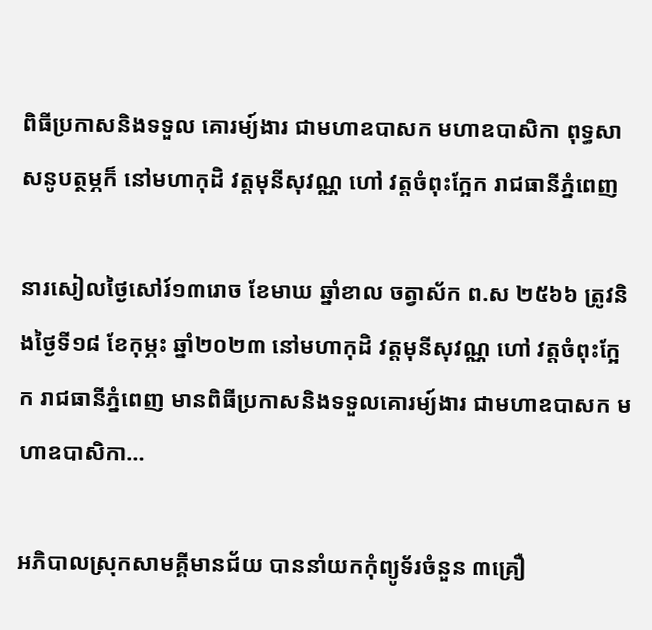ពិធីប្រកាសនិងទទួល គោរម្យ៍ងារ ជាមហាឧបាសក មហាឧបាសិកា ពុទ្ធសាសនូបត្ថម្ភក៏ នៅមហាកុដិ វត្តមុនីសុវណ្ណ ហៅ វត្តចំពុះក្អែក រាជធានីភ្នំពេញ

នារសៀលថ្ងៃសៅរ៍១៣រោច ខែមាឃ ឆ្នាំខាល ចត្វាស័ក ព.ស ២៥៦៦ ត្រូវនិងថ្ងៃទី១៨ ខែកុម្ភះ ឆ្នាំ២០២៣ នៅមហាកុដិ វត្តមុនីសុវណ្ណ ហៅ វត្តចំពុះក្អែក រាជធានីភ្នំពេញ មានពិធីប្រកាសនិងទទួលគោរម្យ៍ងារ ជាមហាឧបាសក មហាឧបាសិកា…

អភិបាលស្រុកសាមគ្គីមានជ័យ បាននាំយកកុំព្យូទ័រចំនួន ៣គ្រឿ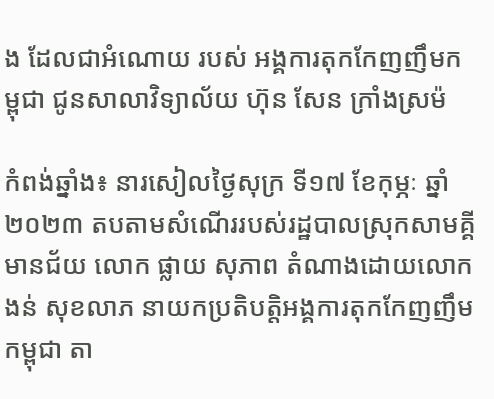ង ដែលជាអំណោយ របស់ អង្គការតុកកែញញឹមកម្ពុជា ជូនសាលាវិទ្យាល័យ ហ៊ុន សែន ក្រាំងស្រម៉

កំពង់ឆ្នាំង៖ នារសៀលថ្ងៃសុក្រ ទី១៧ ខែកុម្ភៈ ឆ្នាំ២០២៣ តបតាមសំណើររបស់រដ្ឋបាលស្រុកសាមគ្គីមានជ័យ លោក ផ្លាយ សុភាព តំណាងដោយលោក ងន់ សុខលាភ នាយកប្រតិបត្តិអង្គការតុកកែញញឹមកម្ពុជា តា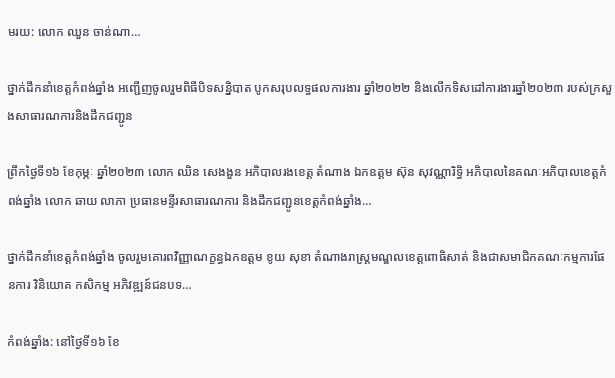មរយ: លោក ឈួន ចាន់ណា…

ថ្នាក់ដឹកនាំខេត្តកំពង់ឆ្នាំង អញ្ជើញចូលរួមពិធីបិទសន្និបាត បូកសរុបលទ្ធផលការងារ ឆ្នាំ២០២២ និងលើកទិសដៅការងារឆ្នាំ២០២៣ របស់ក្រសួងសាធារណការនិងដឹកជញ្ជូន

ព្រឹកថ្ងៃទី១៦ ខែកុម្ភៈ ឆ្នាំ២០២៣ លោក ឈិន សេងងួន អភិបាលរងខេត្ត តំណាង ឯកឧត្តម ស៊ុន សុវណ្ណារិទ្ធិ អភិបាលនៃគណៈអភិបាលខេត្តកំពង់ឆ្នាំង លោក ឆាយ លាភា ប្រធានមន្ទីរសាធារណការ និងដឹកជញ្ជូនខេត្តកំពង់ឆ្នាំង…

ថ្នាក់ដឹកនាំខេត្តកំពង់ឆ្នាំង ចូលរួមគោរពវិញ្ញាណក្ខន្ធឯកឧត្ដម ខូយ សុខា តំណាងរាស្ត្រមណ្ឌលខេត្តពោធិសាត់ និងជាសមាជិកគណៈកម្មការផែនការ វិនិយោគ កសិកម្ម អភិវឌ្ឍន៍ជនបទ…

កំពង់ឆ្នាំង: នៅថ្ងៃទី១៦ ខែ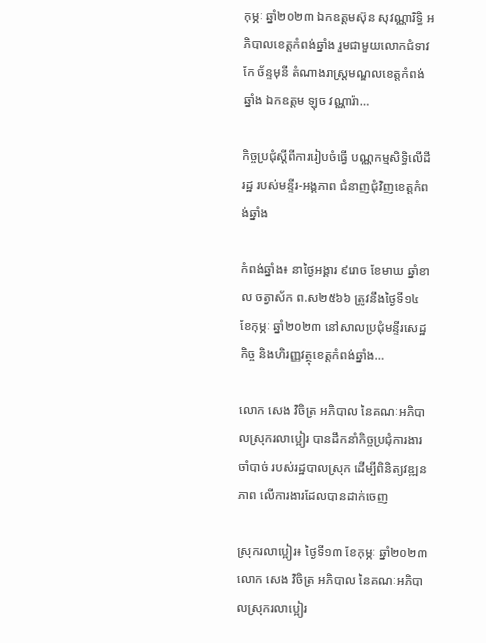កុម្ភៈ ឆ្នាំ២០២៣ ឯកឧត្តមស៊ុន សុវណ្ណារិទ្ធិ អភិបាលខេត្តកំពង់ឆ្នាំង រួមជាមួយលោកជំទាវ កែ ច័ន្ទមុនី តំណាងរាស្ត្រមណ្ឌលខេត្តកំពង់ឆ្នាំង ឯកឧត្ដម ឡុច វណ្ណារ៉ា…

កិច្ចប្រជុំស្ដីពីការរៀបចំធ្វើ បណ្ណកម្មសិទ្ធិលើដីរដ្ឋ របស់មន្ទីរ-អង្គភាព ជំនាញជុំវិញខេត្តកំពង់ឆ្នាំង

កំពង់ឆ្នាំង៖ នាថ្ងៃអង្គារ ៩រោច ខែមាឃ ឆ្នាំខាល ចត្វាស័ក ព.ស២៥៦៦ ត្រូវនឹងថ្ងៃទី១៤ ខែកុម្ភៈ ឆ្នាំ២០២៣ នៅសាលប្រជុំមន្ទីរសេដ្ឋកិច្ច និងហិរញ្ញវត្ថុខេត្តកំពង់ឆ្នាំង…

លោក សេង វិចិត្រ អភិបាល នៃគណៈអភិបាលស្រុករលាប្អៀរ បានដឹកនាំកិច្ចប្រជុំការងារចាំបាច់ របស់រដ្ឋបាលស្រុក ដើម្បីពិនិត្យវឌ្ឍនភាព លើការងារដែលបានដាក់ចេញ

ស្រុករលាប្អៀរ៖ ថ្ងៃទី១៣ ខែកុម្ភៈ ឆ្នាំ២០២៣ លោក សេង វិចិត្រ អភិបាល នៃគណៈអភិបាលស្រុករលាប្អៀរ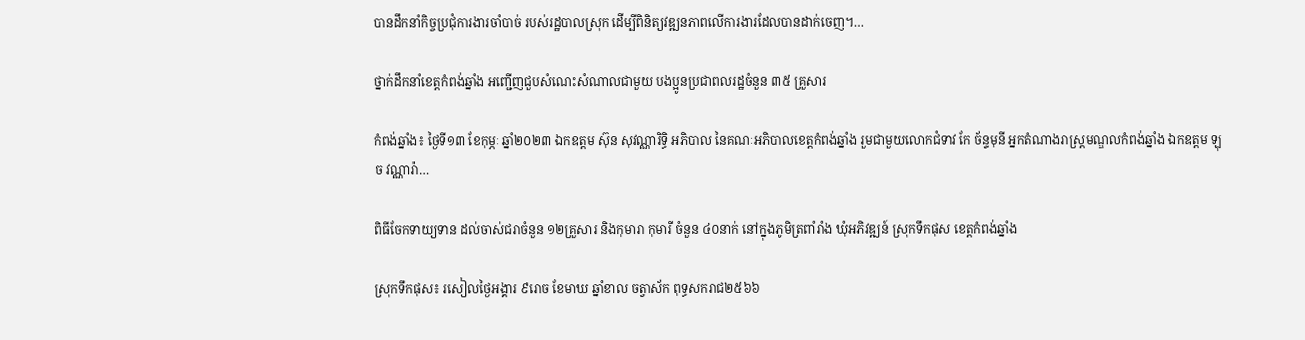បានដឹកនាំកិច្ចប្រជុំការងារចាំបាច់ របស់រដ្ឋបាលស្រុក ដើម្បីពិនិត្យវឌ្ឍនភាពលើការងារដែលបានដាក់ចេញ។…

ថ្នាក់ដឹកនាំខេត្តកំពង់ឆ្នាំង អញ្ជើញជួបសំណេះសំណាលជាមួយ បងប្អូនប្រជាពលរដ្ឋចំនួន ៣៥ គ្រួសារ

កំពង់ឆ្នាំង៖ ថ្ងៃទី១៣ ខែកុម្ភៈ ឆ្នាំ២០២៣ ឯកឧត្ដម ស៊ុន សុវណ្ណារិទ្ធិ អភិបាល នៃគណៈអភិបាលខេត្តកំពង់ឆ្នាំង រួមជាមួយលោកជំទាវ កែ ច័ន្ទមុនី អ្នកតំណាងរាស្ត្រមណ្ឌលកំពង់ឆ្នាំង ឯកឧត្ដម ឡុច វណ្ណារ៉ា…

ពិធីចែកទាយ្យទាន ដល់ចាស់ជរាចំនួន ១២គ្រួសារ និងកុមារា កុមារី ចំនួន ៤០នាក់ នៅក្នុងភូមិត្រពាំរាំង ឃុំអភិវឌ្ឍន៍ ស្រុកទឹកផុស ខេត្តកំពង់ឆ្នាំង

ស្រុកទឹកផុស៖ រសៀលថ្ងៃអង្គារ ៩រោច ខែមាឃ ឆ្នាំខាល ចត្វាស័ក ពុទ្ធសករាជ២៥៦៦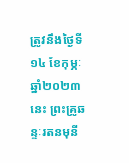ត្រូវនឹងថ្ងៃទី១៤ ខែកុម្ភៈ ឆ្នាំ២០២៣នេះ ព្រះគ្រូឆន្ទៈរតនមុនី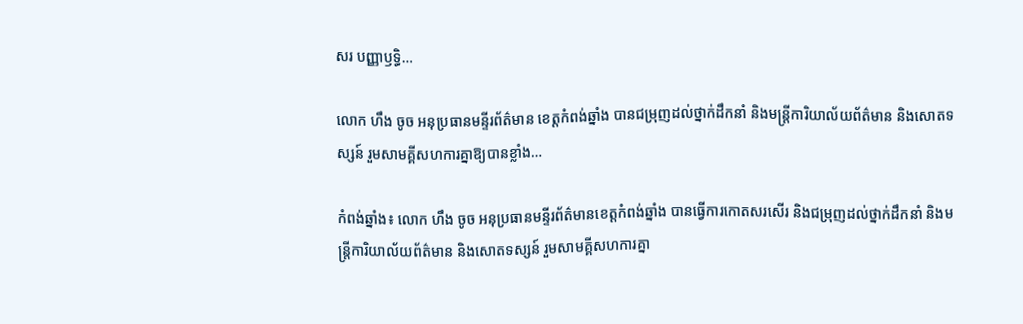សរ បញ្ញាឫទ្ធិ…

លោក ហឹង ចូច អនុប្រធានមន្ទីរព័ត៌មាន ខេត្តកំពង់ឆ្នាំង បានជម្រុញដល់ថ្នាក់ដឹកនាំ និងមន្ត្រីការិយាល័យព័ត៌មាន និងសោតទស្សន៍ រួមសាមគ្គីសហការគ្នាឱ្យបានខ្លាំង…

កំពង់ឆ្នាំង៖ លោក ហឹង ចូច អនុប្រធានមន្ទីរព័ត៌មានខេត្តកំពង់ឆ្នាំង បានធ្វើការកោតសរសើរ និងជម្រុញដល់ថ្នាក់ដឹកនាំ និងមន្ត្រីការិយាល័យព័ត៌មាន និងសោតទស្សន៍ រួមសាមគ្គីសហការគ្នា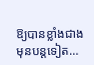ឱ្យបានខ្លាំងជាងមុនបន្តទៀត…